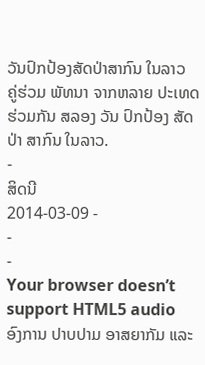ວັນປົກປ້ອງສັດປ່າສາກົນ ໃນລາວ
ຄູ່ຮ່ວມ ພັທນາ ຈາກຫລາຍ ປະເທດ ຮ່ວມກັນ ສລອງ ວັນ ປົກປ້ອງ ສັດປ່າ ສາກົນ ໃນລາວ.
-
ສິດນີ
2014-03-09 -
-
-
Your browser doesn’t support HTML5 audio
ອົງການ ປາບປາມ ອາສຍາກັມ ແລະ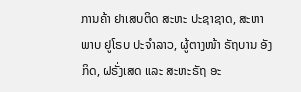ການຄ້າ ຢາເສບຕິດ ສະຫະ ປະຊາຊາດ, ສະຫາພາບ ຢູໂຣບ ປະຈຳລາວ, ຜູ້ຕາງໜ້າ ຣັຖບານ ອັງກິດ, ຝຣັ່ງເສດ ແລະ ສະຫະຣັຖ ອະ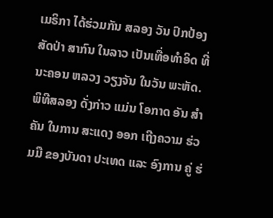ເມຣິກາ ໄດ້ຮ່ວມກັນ ສລອງ ວັນ ປົກປ້ອງ ສັດປ່າ ສາກົນ ໃນລາວ ເປັນເທື່ອທຳອິດ ທີ່ ນະຄອນ ຫລວງ ວຽງຈັນ ໃນວັນ ພະຫັດ.
ພິທີສລອງ ດັ່ງກ່າວ ແມ່ນ ໂອກາດ ອັນ ສຳຄັນ ໃນການ ສະແດງ ອອກ ເຖີງຄວາມ ຮ່ວມມື ຂອງບັນດາ ປະເທດ ແລະ ອົງການ ຄູ່ ຮ່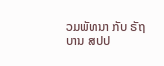ວມພັທນາ ກັບ ຣັຖບານ ສປປ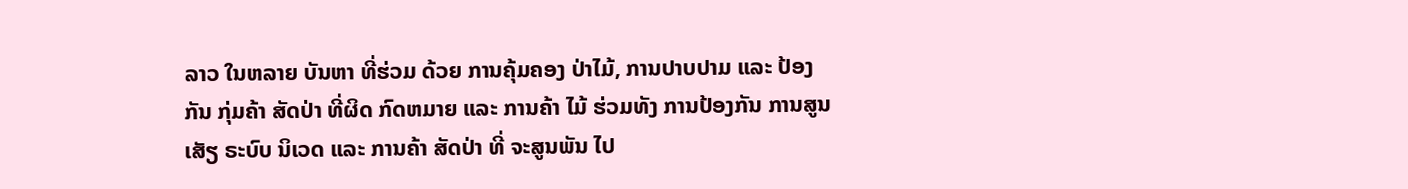ລາວ ໃນຫລາຍ ບັນຫາ ທີ່ຮ່ວມ ດ້ວຍ ການຄຸ້ມຄອງ ປ່າໄມ້, ການປາບປາມ ແລະ ປ້ອງກັນ ກຸ່ມຄ້າ ສັດປ່າ ທີ່ຜິດ ກົດຫມາຍ ແລະ ການຄ້າ ໄມ້ ຮ່ວມທັງ ການປ້ອງກັນ ການສູນເສັຽ ຣະບົບ ນິເວດ ແລະ ການຄ້າ ສັດປ່າ ທີ່ ຈະສູນພັນ ໄປ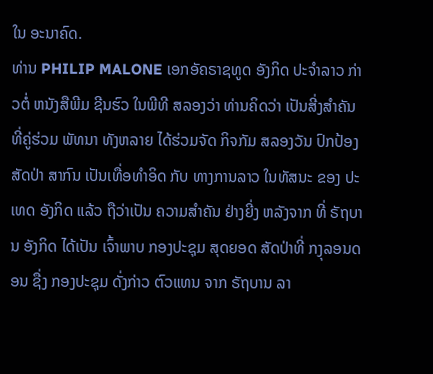ໃນ ອະນາຄົດ.
ທ່ານ PHILIP MALONE ເອກອັຄຣາຊທູດ ອັງກິດ ປະຈຳລາວ ກ່າວຕໍ່ ຫນັງສືພີມ ຊີນຮົວ ໃນພີທີ ສລອງວ່າ ທ່ານຄິດວ່າ ເປັນສີ່ງສຳຄັນ ທີ່ຄູ່ຮ່ວມ ພັທນາ ທັງຫລາຍ ໄດ້ຮ່ວມຈັດ ກິຈກັມ ສລອງວັນ ປົກປ້ອງ ສັດປ່າ ສາກົນ ເປັນເທື່ອທຳອິດ ກັບ ທາງການລາວ ໃນທັສນະ ຂອງ ປະເທດ ອັງກິດ ແລ້ວ ຖືວ່າເປັນ ຄວາມສຳຄັນ ຢ່າງຍີ່ງ ຫລັງຈາກ ທີ່ ຣັຖບານ ອັງກິດ ໄດ້ເປັນ ເຈົ້າພາບ ກອງປະຊຸມ ສຸດຍອດ ສັດປ່າທີ່ ກງຸລອນດອນ ຊື່ງ ກອງປະຊຸມ ດັ່ງກ່າວ ຕົວແທນ ຈາກ ຣັຖບານ ລາ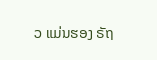ວ ແມ່ນຮອງ ຣັຖ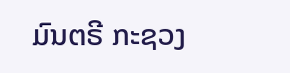ມົນຕຣີ ກະຊວງ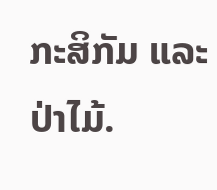ກະສິກັມ ແລະ ປ່າໄມ້.